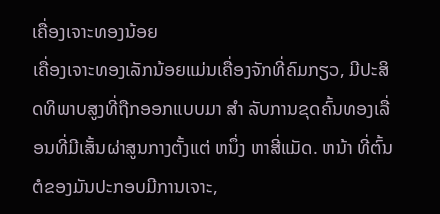ເຄື່ອງເຈາະທອງນ້ອຍ
ເຄື່ອງເຈາະທອງເລັກນ້ອຍແມ່ນເຄື່ອງຈັກທີ່ຄົມກຽວ, ມີປະສິດທິພາບສູງທີ່ຖືກອອກແບບມາ ສໍາ ລັບການຂຸດຄົ້ນທອງເລື່ອນທີ່ມີເສັ້ນຜ່າສູນກາງຕັ້ງແຕ່ ຫນຶ່ງ ຫາສີ່ແມັດ. ຫນ້າ ທີ່ຕົ້ນຕໍຂອງມັນປະກອບມີການເຈາະ,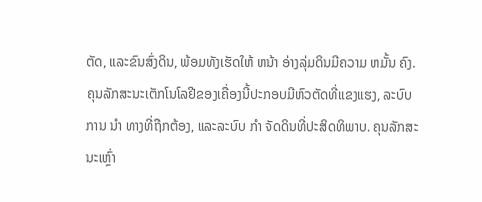ຕັດ, ແລະຂົນສົ່ງດິນ, ພ້ອມທັງເຮັດໃຫ້ ຫນ້າ ອ່າງລຸ່ມດິນມີຄວາມ ຫມັ້ນ ຄົງ. ຄຸນລັກສະນະເຕັກໂນໂລຢີຂອງເຄື່ອງນີ້ປະກອບມີຫົວຕັດທີ່ແຂງແຮງ, ລະບົບການ ນໍາ ທາງທີ່ຖືກຕ້ອງ, ແລະລະບົບ ກໍາ ຈັດດິນທີ່ປະສິດທິພາບ. ຄຸນລັກສະນະເຫຼົ່າ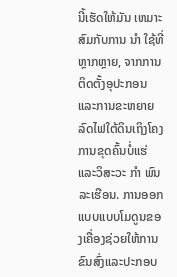ນີ້ເຮັດໃຫ້ມັນ ເຫມາະ ສົມກັບການ ນໍາ ໃຊ້ທີ່ຫຼາກຫຼາຍ, ຈາກການຕິດຕັ້ງອຸປະກອນແລະການຂະຫຍາຍລົດໄຟໃຕ້ດິນເຖິງໂຄງການຂຸດຄົ້ນບໍ່ແຮ່ແລະວິສະວະ ກໍາ ພົນລະເຮືອນ. ການອອກແບບແບບໂມດູນຂອງເຄື່ອງຊ່ວຍໃຫ້ການຂົນສົ່ງແລະປະກອບ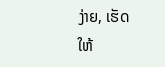ງ່າຍ, ເຮັດໃຫ້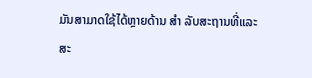ມັນສາມາດໃຊ້ໄດ້ຫຼາຍດ້ານ ສໍາ ລັບສະຖານທີ່ແລະສະ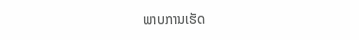ພາບການເຮັດ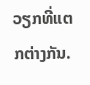ວຽກທີ່ແຕກຕ່າງກັນ.